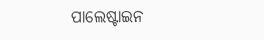ପାଲେଷ୍ଟାଇନ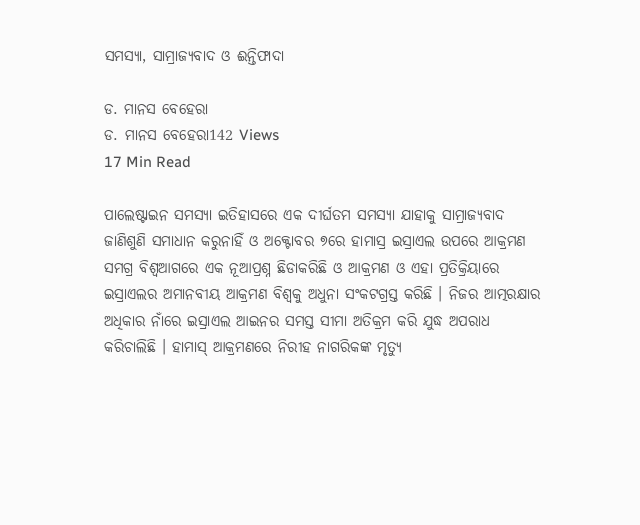ସମସ୍ୟା, ସାମ୍ରାଜ୍ୟବାଦ ଓ ଈନ୍ତିଫାଦା

ଡ. ମାନସ ବେହେରା
ଡ. ମାନସ ବେହେରା142 Views
17 Min Read

ପାଲେଷ୍ଟାଇନ ସମସ୍ୟା ଇତିହାସରେ ଏକ ଦୀର୍ଘତମ ସମସ୍ୟା ଯାହାକୁ ସାମ୍ରାଜ୍ୟବାଦ ଜାଣିଶୁଣି ସମାଧାନ କରୁନାହିଁ ଓ ଅକ୍ଟୋବର ୭ରେ ହାମାସ୍ର ଇସ୍ରାଏଲ ଉପରେ ଆକ୍ରମଣ ସମଗ୍ର ବିଶ୍ୱଆଗରେ ଏକ ନୂଆପ୍ରଶ୍ନ ଛିଡାକରିଛି ଓ ଆକ୍ରମଣ ଓ ଏହା ପ୍ରତିକ୍ରିୟାରେ ଇସ୍ରାଏଲର ଅମାନବୀୟ ଆକ୍ରମଣ ବିଶ୍ୱକୁ ଅଧୁନା ସଂକଟଗ୍ରସ୍ତ କରିଛି । ନିଜର ଆତ୍ମରକ୍ଷାର ଅଧିକାର ନାଁରେ ଇସ୍ରାଏଲ ଆଇନର ସମସ୍ତ ସୀମା ଅତିକ୍ରମ କରି ଯୁଦ୍ଧ ଅପରାଧ କରିଚାଲିଛି । ହାମାସ୍ ଆକ୍ରମଣରେ ନିରୀହ ନାଗରିକଙ୍କ ମୃତ୍ୟୁ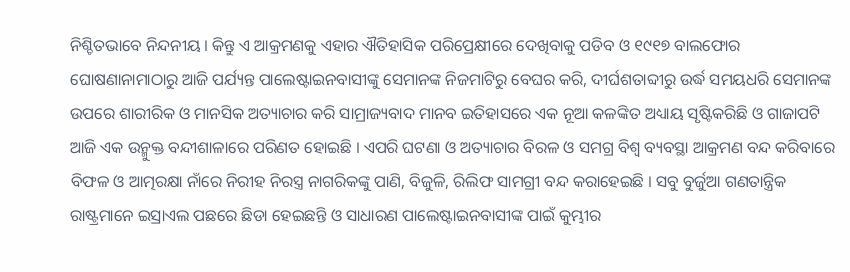ନିଶ୍ଚିତଭାବେ ନିନ୍ଦନୀୟ । କିନ୍ତୁ ଏ ଆକ୍ରମଣକୁ ଏହାର ଐତିହାସିକ ପରିପ୍ରେକ୍ଷୀରେ ଦେଖିବାକୁ ପଡିବ ଓ ୧୯୧୭ ବାଲଫୋର ଘୋଷଣାନାମାଠାରୁ ଆଜି ପର୍ଯ୍ୟନ୍ତ ପାଲେଷ୍ଟାଇନବାସୀଙ୍କୁ ସେମାନଙ୍କ ନିଜମାଟିରୁ ବେଘର କରି, ଦୀର୍ଘଶତାବ୍ଦୀରୁ ଉର୍ଦ୍ଧ ସମୟଧରି ସେମାନଙ୍କ ଉପରେ ଶାରୀରିକ ଓ ମାନସିକ ଅତ୍ୟାଚାର କରି ସାମ୍ରାଜ୍ୟବାଦ ମାନବ ଇତିହାସରେ ଏକ ନୂଆ କଳଙ୍କିତ ଅଧ୍ୟାୟ ସୃଷ୍ଟିକରିଛି ଓ ଗାଜାପଟି ଆଜି ଏକ ଉନ୍ମୁକ୍ତ ବନ୍ଦୀଶାଳାରେ ପରିଣତ ହୋଇଛି । ଏପରି ଘଟଣା ଓ ଅତ୍ୟାଚାର ବିରଳ ଓ ସମଗ୍ର ବିଶ୍ୱ ବ୍ୟବସ୍ଥା ଆକ୍ରମଣ ବନ୍ଦ କରିବାରେ ବିଫଳ ଓ ଆତ୍ମରକ୍ଷା ନାଁରେ ନିରୀହ ନିରସ୍ତ୍ର ନାଗରିକଙ୍କୁ ପାଣି, ବିଜୁଳି, ରିଲିଫ ସାମଗ୍ରୀ ବନ୍ଦ କରାହେଇଛି । ସବୁ ବୁର୍ଜୁଆ ଗଣତାନ୍ତ୍ରିକ ରାଷ୍ଟ୍ରମାନେ ଇସ୍ରାଏଲ ପଛରେ ଛିଡା ହେଇଛନ୍ତି ଓ ସାଧାରଣ ପାଲେଷ୍ଟାଇନବାସୀଙ୍କ ପାଇଁ କୁମ୍ଭୀର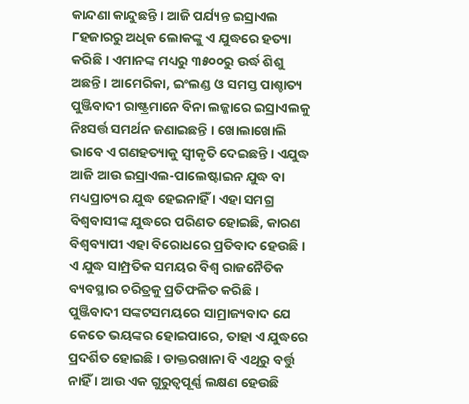କାନ୍ଦଣା କାନ୍ଦୁଛନ୍ତି । ଆଜି ପର୍ଯ୍ୟନ୍ତ ଇସ୍ରାଏଲ ୮ହଜାରରୁ ଅଧିକ ଲୋକଙ୍କୁ ଏ ଯୁଦ୍ଧରେ ହତ୍ୟା କରିଛି । ଏମାନଙ୍କ ମଧ୍ୟରୁ ୩୫୦୦ରୁ ଉର୍ଦ୍ଧ ଶିଶୁ ଅଛନ୍ତି । ଆମେରିକା, ଇଂଲଣ୍ଡ ଓ ସମସ୍ତ ପାଶ୍ଚାତ୍ୟ ପୁଞ୍ଜିବାଦୀ ରାଷ୍ଟ୍ରମାନେ ବିନା ଲଜ୍ଜାରେ ଇସ୍ରାଏଲକୁ ନିଃସର୍ତ୍ତ ସମର୍ଥନ ଜଣାଇଛନ୍ତି । ଖୋଲାଖୋଲି ଭାବେ ଏ ଗଣହତ୍ୟାକୁ ସ୍ୱୀକୃତି ଦେଇଛନ୍ତି । ଏଯୁଦ୍ଧ ଆଜି ଆଉ ଇସ୍ରାଏଲ-ପାଲେଷ୍ଟାଇନ ଯୁଦ୍ଧ ବା ମଧ୍ୟପ୍ରାଚ୍ୟର ଯୁଦ୍ଧ ହେଇନାହିଁ । ଏହା ସମଗ୍ର ବିଶ୍ୱବାସୀଙ୍କ ଯୁଦ୍ଧରେ ପରିଣତ ହୋଇଛି, କାରଣ ବିଶ୍ୱବ୍ୟାପୀ ଏହା ବିରୋଧରେ ପ୍ରତିବାଦ ହେଉଛି । ଏ ଯୁଦ୍ଧ ସାମ୍ପ୍ରତିକ ସମୟର ବିଶ୍ୱ ରାଜନୈତିକ ବ୍ୟବସ୍ଥାର ଚରିତ୍ରକୁ ପ୍ରତିଫଳିତ କରିଛି । ପୁଞ୍ଜିବାଦୀ ସଙ୍କଟସମୟରେ ସାମ୍ରାଜ୍ୟବାଦ ଯେ କେତେ ଭୟଙ୍କର ହୋଇପାରେ, ତାହା ଏ ଯୁଦ୍ଧରେ ପ୍ରଦର୍ଶିତ ହୋଇଛି । ଡାକ୍ତରଖାନା ବି ଏଥିରୁ ବର୍ତ୍ତୁ ନାହିଁ । ଆଉ ଏକ ଗୁରୁତ୍ୱପୂର୍ଣ୍ଣ ଲକ୍ଷଣ ହେଉଛି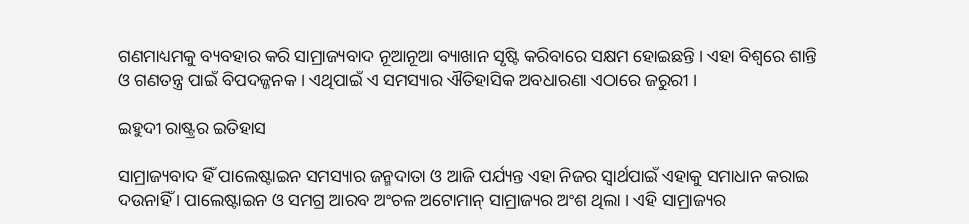ଗଣମାଧ୍ୟମକୁ ବ୍ୟବହାର କରି ସାମ୍ରାଜ୍ୟବାଦ ନୂଆନୂଆ ବ୍ୟାଖାନ ସୃଷ୍ଟି କରିବାରେ ସକ୍ଷମ ହୋଇଛନ୍ତି । ଏହା ବିଶ୍ୱରେ ଶାନ୍ତି ଓ ଗଣତନ୍ତ୍ର ପାଇଁ ବିପଦଜ୍ଜନକ । ଏଥିପାଇଁ ଏ ସମସ୍ୟାର ଐତିହାସିକ ଅବଧାରଣା ଏଠାରେ ଜରୁରୀ ।

ଇହୁଦୀ ରାଷ୍ଟ୍ରର ଇତିହାସ

ସାମ୍ରାଜ୍ୟବାଦ ହିଁ ପାଲେଷ୍ଟାଇନ ସମସ୍ୟାର ଜନ୍ମଦାତା ଓ ଆଜି ପର୍ଯ୍ୟନ୍ତ ଏହା ନିଜର ସ୍ୱାର୍ଥପାଇଁ ଏହାକୁ ସମାଧାନ କରାଇ ଦଉନାହିଁ । ପାଲେଷ୍ଟାଇନ ଓ ସମଗ୍ର ଆରବ ଅଂଚଳ ଅଟୋମାନ୍ ସାମ୍ରାଜ୍ୟର ଅଂଶ ଥିଲା । ଏହି ସାମ୍ରାଜ୍ୟର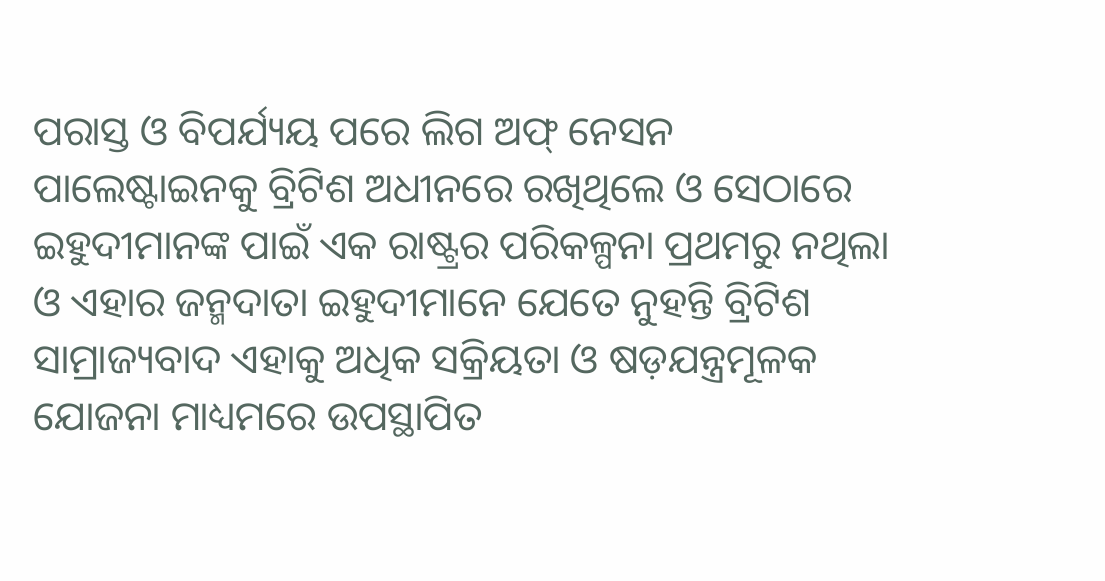ପରାସ୍ତ ଓ ବିପର୍ଯ୍ୟୟ ପରେ ଲିଗ ଅଫ୍ ନେସନ ପାଲେଷ୍ଟାଇନକୁ ବ୍ରିଟିଶ ଅଧୀନରେ ରଖିଥିଲେ ଓ ସେଠାରେ ଇହୁଦୀମାନଙ୍କ ପାଇଁ ଏକ ରାଷ୍ଟ୍ରର ପରିକଳ୍ପନା ପ୍ରଥମରୁ ନଥିଲା ଓ ଏହାର ଜନ୍ମଦାତା ଇହୁଦୀମାନେ ଯେତେ ନୁହନ୍ତି ବ୍ରିଟିଶ ସାମ୍ରାଜ୍ୟବାଦ ଏହାକୁ ଅଧିକ ସକ୍ରିୟତା ଓ ଷଡ଼ଯନ୍ତ୍ରମୂଳକ ଯୋଜନା ମାଧ୍ୟମରେ ଉପସ୍ଥାପିତ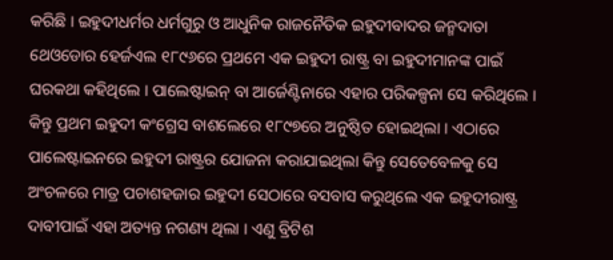କରିଛି । ଇହୁଦୀଧର୍ମର ଧର୍ମଗୁରୁ ଓ ଆଧୁନିକ ରାଜନୈତିକ ଇହୁଦୀବାଦର ଜନ୍ମଦାତା ଥେଓଡୋର ହେର୍ଜଏଲ ୧୮୯୬ରେ ପ୍ରଥମେ ଏକ ଇହୁଦୀ ରାଷ୍ଟ୍ର ବା ଇହୁଦୀମାନଙ୍କ ପାଇଁ ଘରକଥା କହିଥିଲେ । ପାଲେଷ୍ଟାଇନ୍ ବା ଆର୍ଜେଣ୍ଟିନାରେ ଏହାର ପରିକଳ୍ପନା ସେ କରିଥିଲେ । କିନ୍ତୁ ପ୍ରଥମ ଇହୁଦୀ କଂଗ୍ରେସ ବାଶଲେରେ ୧୮୯୭ରେ ଅନୁଷ୍ଠିତ ହୋଇଥିଲା । ଏଠାରେ ପାଲେଷ୍ଟାଇନରେ ଇହୁଦୀ ରାଷ୍ଟ୍ରର ଯୋଜନା କରାଯାଇଥିଲା କିନ୍ତୁ ସେତେବେଳକୁ ସେ ଅଂଚଳରେ ମାତ୍ର ପଚାଶହଜାର ଇହୁଦୀ ସେଠାରେ ବସବାସ କରୁଥିଲେ ଏକ ଇହୁଦୀରାଷ୍ଟ୍ର ଦାବୀପାଇଁ ଏହା ଅତ୍ୟନ୍ତ ନଗଣ୍ୟ ଥିଲା । ଏଣୁ ବ୍ରିଟିଶ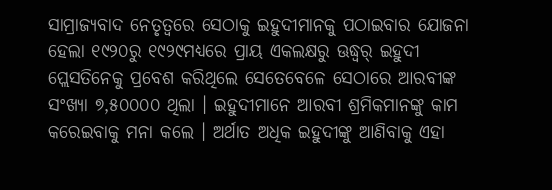ସାମ୍ରାଜ୍ୟବାଦ ନେତୃତ୍ୱରେ ସେଠାକୁ ଇହୁଦୀମାନକୁ ପଠାଇବାର ଯୋଜନା ହେଲା ୧୯୨୦ରୁ ୧୯୨୯ମଧ୍ୟରେ ପ୍ରାୟ ଏକଲକ୍ଷରୁ ଊଦ୍ଧ୍ୱର୍ ଇହୁଦୀ ପ୍ଲେସତିନେକୁ ପ୍ରବେଶ କରିଥିଲେ ସେତେବେଳେ ସେଠାରେ ଆରବୀଙ୍କ ସଂଖ୍ୟା ୭,୫୦୦୦୦ ଥିଲା । ଇହୁଦୀମାନେ ଆରବୀ ଶ୍ରମିକମାନଙ୍କୁ କାମ କରେଇବାକୁ ମନା କଲେ । ଅର୍ଥାତ ଅଧିକ ଇହୁଦୀଙ୍କୁ ଆଣିବାକୁ ଏହା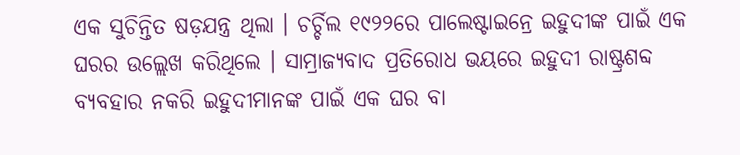ଏକ ସୁଚିନ୍ତିତ ଷଡ଼ଯନ୍ତ୍ର ଥିଲା । ଚର୍ଚ୍ଚିଲ ୧୯୨୨ରେ ପାଲେଷ୍ଟାଇନ୍ରେ ଇହୁଦୀଙ୍କ ପାଇଁ ଏକ ଘରର ଉଲ୍ଲେଖ କରିଥିଲେ । ସାମ୍ରାଜ୍ୟବାଦ ପ୍ରତିରୋଧ ଭୟରେ ଇହୁଦୀ ରାଷ୍ଟ୍ରଶବ୍ଦ ବ୍ୟବହାର ନକରି ଇହୁଦୀମାନଙ୍କ ପାଇଁ ଏକ ଘର ବା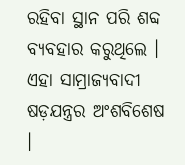ରହିବା ସ୍ଥାନ ପରି ଶବ୍ଦ ବ୍ୟବହାର କରୁଥିଲେ । ଏହା ସାମ୍ରାଜ୍ୟବାଦୀ ଷଡ଼ଯନ୍ତ୍ରର ଅଂଶବିଶେଷ ।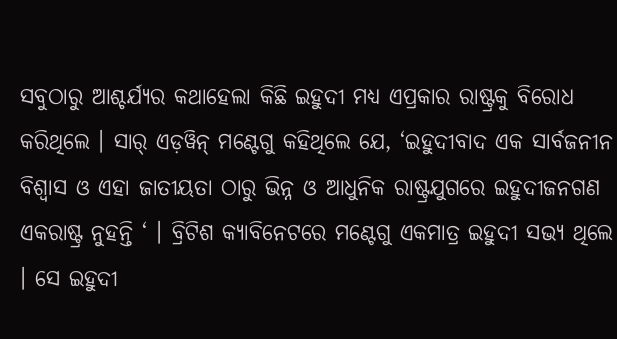ସବୁଠାରୁ ଆଶ୍ଚର୍ଯ୍ୟର କଥାହେଲା କିଛି ଇହୁଦୀ ମଧ୍ୟ ଏପ୍ରକାର ରାଷ୍ଟ୍ରକୁ ବିରୋଧ କରିଥିଲେ । ସାର୍ ଏଡ଼ୱିନ୍ ମଣ୍ଟେଗୁ କହିଥିଲେ ଯେ, ‘ଇହୁଦୀବାଦ ଏକ ସାର୍ବଜନୀନ ବିଶ୍ୱାସ ଓ ଏହା ଜାତୀୟତା ଠାରୁ ଭିନ୍ନ ଓ ଆଧୁନିକ ରାଷ୍ଟ୍ରଯୁଗରେ ଇହୁଦୀଜନଗଣ ଏକରାଷ୍ଟ୍ର ନୁହନ୍ତି ‘ । ବ୍ରିଟିଶ କ୍ୟାବିନେଟରେ ମଣ୍ଟେଗୁ ଏକମାତ୍ର ଇହୁଦୀ ସଭ୍ୟ ଥିଲେ । ସେ ଇହୁଦୀ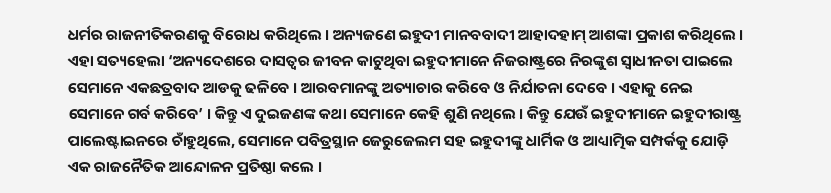ଧର୍ମର ରାଜନୀତିକରଣକୁ ବିରୋଧ କରିଥିଲେ । ଅନ୍ୟଜଣେ ଇହୁଦୀ ମାନବବାଦୀ ଆହାଦହାମ୍ ଆଶଙ୍କା ପ୍ରକାଶ କରିଥିଲେ । ଏହା ସତ୍ୟହେଲା ‘ଅନ୍ୟଦେଶରେ ଦାସତ୍ୱର ଜୀବନ କାଟୁଥିବା ଇହୁଦୀମାନେ ନିଜରାଷ୍ଟ୍ରରେ ନିରଙ୍କୁଶ ସ୍ୱାଧୀନତା ପାଇଲେ ସେମାନେ ଏକଛତ୍ରବାଦ ଆଡକୁ ଢଳିବେ । ଆରବମାନଙ୍କୁ ଅତ୍ୟାଚାର କରିବେ ଓ ନିର୍ଯାତନା ଦେବେ । ଏହାକୁ ନେଇ ସେମାନେ ଗର୍ବ କରିବେ’ । କିନ୍ତୁ ଏ ଦୁଇଜଣଙ୍କ କଥା ସେମାନେ କେହି ଶୁଣି ନଥିଲେ । କିନ୍ତୁ ଯେଉଁ ଇହୁଦୀମାନେ ଇହୁଦୀରାଷ୍ଟ୍ର ପାଲେଷ୍ଟାଇନରେ ଚାଁହୁଥିଲେ, ସେମାନେ ପବିତ୍ରସ୍ଥାନ ଜେରୁଜେଲମ ସହ ଇହୁଦୀଙ୍କୁ ଧାର୍ମିକ ଓ ଆଧ୍ୟାତ୍ମିକ ସମ୍ପର୍କକୁ ଯୋଡ଼ି ଏକ ରାଜନୈତିକ ଆନ୍ଦୋଳନ ପ୍ରତିଷ୍ଠା କଲେ ।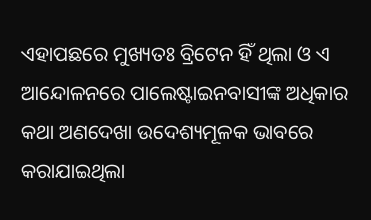ଏହାପଛରେ ମୁଖ୍ୟତଃ ବ୍ରିଟେନ ହିଁ ଥିଲା ଓ ଏ ଆନ୍ଦୋଳନରେ ପାଲେଷ୍ଟାଇନବାସୀଙ୍କ ଅଧିକାର କଥା ଅଣଦେଖା ଉଦେଶ୍ୟମୂଳକ ଭାବରେ କରାଯାଇଥିଲା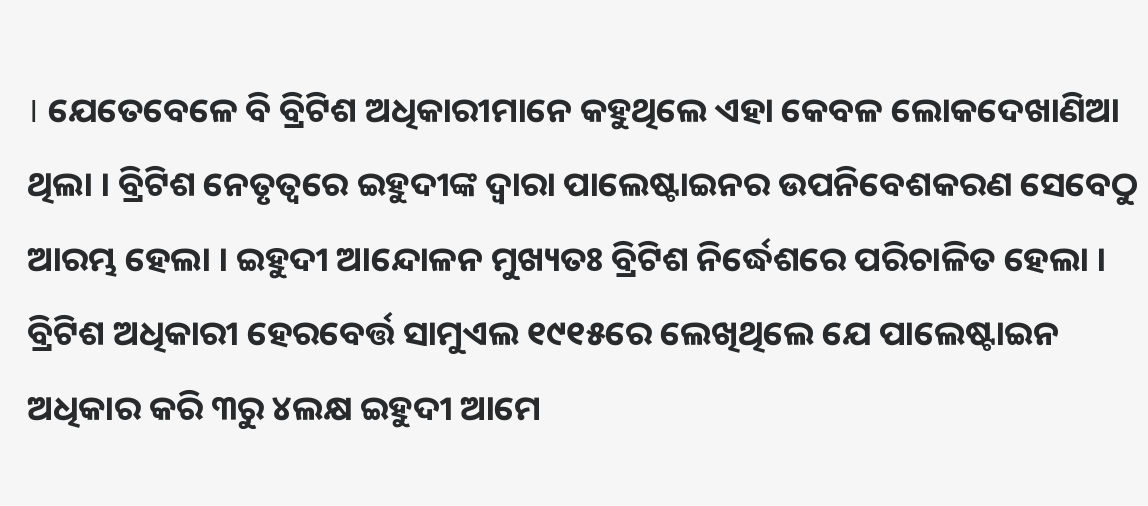। ଯେତେବେଳେ ବି ବ୍ରିଟିଶ ଅଧିକାରୀମାନେ କହୁଥିଲେ ଏହା କେବଳ ଲୋକଦେଖାଣିଆ ଥିଲା । ବ୍ରିଟିଶ ନେତୃତ୍ୱରେ ଇହୁଦୀଙ୍କ ଦ୍ୱାରା ପାଲେଷ୍ଟାଇନର ଉପନିବେଶକରଣ ସେବେଠୁ ଆରମ୍ଭ ହେଲା । ଇହୁଦୀ ଆନ୍ଦୋଳନ ମୁଖ୍ୟତଃ ବ୍ରିଟିଶ ନିର୍ଦ୍ଧେଶରେ ପରିଚାଳିତ ହେଲା । ବ୍ରିଟିଶ ଅଧିକାରୀ ହେରବେର୍ତ୍ତ ସାମୁଏଲ ୧୯୧୫ରେ ଲେଖିଥିଲେ ଯେ ପାଲେଷ୍ଟାଇନ ଅଧିକାର କରି ୩ରୁ ୪ଲକ୍ଷ ଇହୁଦୀ ଆମେ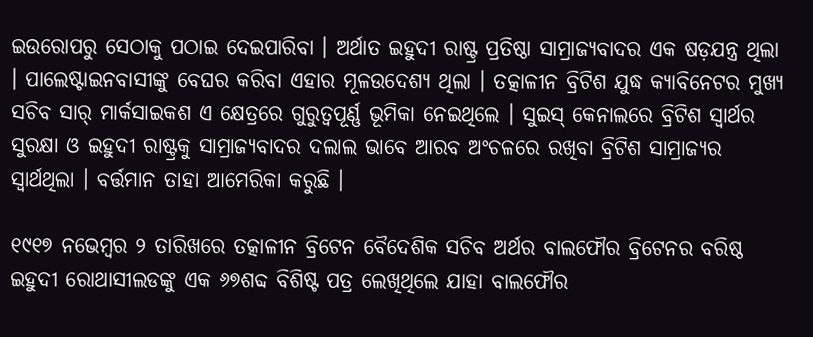ଇଉରୋପରୁ ସେଠାକୁ ପଠାଇ ଦେଇପାରିବା । ଅର୍ଥାତ ଇହୁଦୀ ରାଷ୍ଟ୍ର ପ୍ରତିଷ୍ଠା ସାମ୍ରାଜ୍ୟବାଦର ଏକ ଷଡ଼ଯନ୍ତ୍ର ଥିଲା । ପାଲେଷ୍ଟାଇନବାସୀଙ୍କୁ ବେଘର କରିବା ଏହାର ମୂଳଉଦେଶ୍ୟ ଥିଲା । ତତ୍କାଳୀନ ବ୍ରିଟିଶ ଯୁଦ୍ଧ କ୍ୟାବିନେଟର ମୁଖ୍ୟ ସଚିବ ସାର୍ ମାର୍କସାଇକଶ ଏ କ୍ଷେତ୍ରରେ ଗୁରୁତ୍ୱପୂର୍ଣ୍ଣ ଭୂମିକା ନେଇଥିଲେ । ସୁଇସ୍ କେନାଲରେ ବ୍ରିଟିଶ ସ୍ୱାର୍ଥର ସୁରକ୍ଷା ଓ ଇହୁଦୀ ରାଷ୍ଟ୍ରକୁ ସାମ୍ରାଜ୍ୟବାଦର ଦଲାଲ ଭାବେ ଆରବ ଅଂଚଳରେ ରଖିବା ବ୍ରିଟିଶ ସାମ୍ରାଜ୍ୟର ସ୍ୱାର୍ଥଥିଲା । ବର୍ତ୍ତମାନ ତାହା ଆମେରିକା କରୁଛି ।

୧୯୧୭ ନଭେମ୍ବର ୨ ତାରିଖରେ ତତ୍କାଳୀନ ବ୍ରିଟେନ ବୈଦେଶିକ ସଚିବ ଅର୍ଥର ବାଲଫୌର ବ୍ରିଟେନର ବରିଷ୍ଠ ଇହୁଦୀ ରୋଥାସୀଲଡଙ୍କୁ ଏକ ୬୭ଶବ୍ଦ ବିଶିଷ୍ଟ ପତ୍ର ଲେଖିଥିଲେ ଯାହା ବାଲଫୌର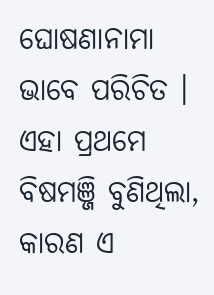ଘୋଷଣାନାମା ଭାବେ ପରିଚିତ । ଏହା ପ୍ରଥମେ ବିଷମଞ୍ଜି ବୁଣିଥିଲା, କାରଣ ଏ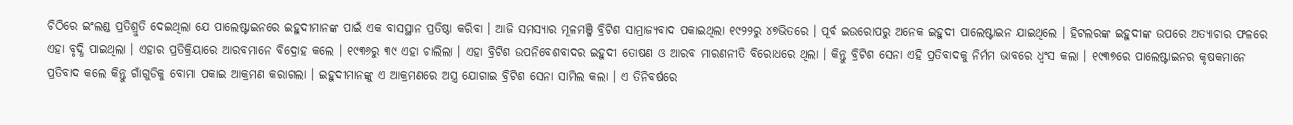ଚିଠିରେ ଇଂଲଣ୍ଡ ପ୍ରତିଶ୍ରୁତି ଦେଇଥିଲା ଯେ ପାଲେଷ୍ଟାଇନରେ ଇହୁଦୀମାନଙ୍କ ପାଇଁ ଏକ ବାସସ୍ଥାନ ପ୍ରତିଷ୍ଠା କରିବା । ଆଜି ସମସ୍ୟାର ମୂଳମଞ୍ଜି ବ୍ରିଟିଶ ସାମ୍ରାଜ୍ୟବାଦ ପକାଇଥିଲା ୧୯୨୨ରୁ ୪୭ଭିତରେ । ପୂର୍ବ ଇଉରୋପରୁ ଅନେକ ଇହୁଦୀ ପାଲେଷ୍ଟାଇନ ଯାଇଥିଲେ । ହିଟଲରଙ୍କ ଇହୁଦୀଙ୍କ ଉପରେ ଅତ୍ୟାଚାର ଫଳରେ ଏହା ବୃଦ୍ଧି ପାଇଥିଲା । ଏହାର ପ୍ରତିକ୍ରିୟାରେ ଆରବମାନେ ବିଦ୍ରୋହ କଲେ । ୧୯୩୬ରୁ ୩୯ ଏହା ଚାଲିଲା । ଏହା ବ୍ରିଟିଶ ଉପନିବେଶବାଦର ଇହୁଦୀ ତୋଷଣ ଓ ଆରବ ମାରଣନୀତି ବିରୋଧରେ ଥିଲା । କିନ୍ତୁ ବ୍ରିଟିଶ ସେନା ଏହି ପ୍ରତିବାଦକୁ ନିର୍ମମ ଭାବରେ ଧ୍ୱଂସ କଲା । ୧୯୩୭ରେ ପାଲେଷ୍ଟାଇନର କୃଷକମାନେ ପ୍ରତିବାଦ କଲେ କିନ୍ତୁ ଗାଁଗୁଡିକୁ ବୋମା ପକାଇ ଆକ୍ରମଣ କରାଗଲା । ଇହୁଦୀମାନଙ୍କୁ ଏ ଆକ୍ରମଣରେ ଅସ୍ତ୍ର ଯୋଗାଇ ବ୍ରିଟିଶ ସେନା ସାମିଲ କଲା । ଏ ତିନିବର୍ଷରେ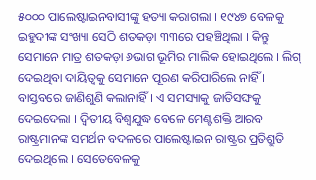୫୦୦୦ ପାଲେଷ୍ଟାଇନବାସୀଙ୍କୁ ହତ୍ୟା କରାଗଲା । ୧୯୪୭ ବେଳକୁ ଇହୁଦୀଙ୍କ ସଂଖ୍ୟା ସେଠି ଶତକଡ଼ା ୩୩ରେ ପହଞ୍ଚିଥିଲା । କିନ୍ତୁ ସେମାନେ ମାତ୍ର ଶତକଡ଼ା ୬ଭାଗ ଭୂମିର ମାଲିକ ହୋଇଥିଲେ । ଲିଗ୍ ଦେଇଥିବା ଦାୟିତ୍ୱକୁ ସେମାନେ ପୂରଣ କରିପାରିଲେ ନାହିଁ । ବାସ୍ତବରେ ଜାଣିଶୁଣି କଲାନାହିଁ । ଏ ସମସ୍ୟାକୁ ଜାତିସଙ୍ଘକୁ ଦେଇଦେଲା । ଦ୍ୱିତୀୟ ବିଶ୍ୱଯୁଦ୍ଧ ବେଳେ ମେଣ୍ଟଶକ୍ତି ଆରବ ରାଷ୍ଟ୍ରମାନଙ୍କ ସମର୍ଥନ ବଦଳରେ ପାଲେଷ୍ଟାଇନ ରାଷ୍ଟ୍ରର ପ୍ରତିଶ୍ରୁତି ଦେଇଥିଲେ । ସେତେବେଳକୁ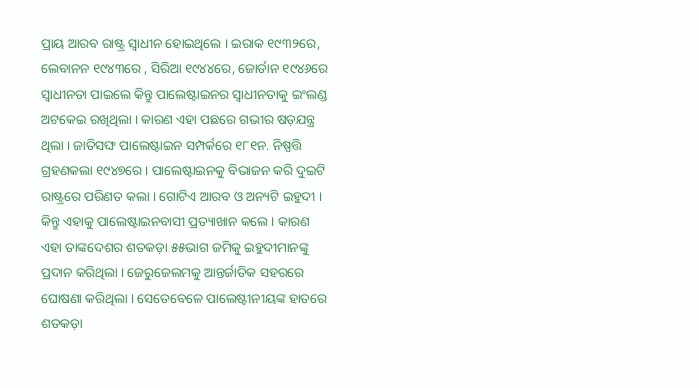ପ୍ରାୟ ଆରବ ରାଷ୍ଟ୍ର ସ୍ୱାଧୀନ ହୋଇଥିଲେ । ଇରାକ ୧୯୩୨ରେ, ଲେବାନନ ୧୯୪୩ରେ , ସିରିଆ ୧୯୪୪ରେ, ଜୋର୍ଡାନ ୧୯୪୬ରେ ସ୍ୱାଧୀନତା ପାଇଲେ କିନ୍ତୁ ପାଲେଷ୍ଟାଇନର ସ୍ୱାଧୀନତାକୁ ଇଂଲଣ୍ଡ ଅଟକେଇ ରଖିଥିଲା । କାରଣ ଏହା ପଛରେ ଗଭୀର ଷଡ଼ଯନ୍ତ୍ର ଥିଲା । ଜାତିସଙ୍ଘ ପାଲେଷ୍ଟାଇନ ସମ୍ପର୍କରେ ୧୮୧ନ. ନିଷ୍ପତ୍ତି ଗ୍ରହଣକଲା ୧୯୪୭ରେ । ପାଲେଷ୍ଟାଇନକୁ ବିଭାଜନ କରି ଦୁଇଟି ରାଷ୍ଟ୍ରରେ ପରିଣତ କଲା । ଗୋଟିଏ ଆରବ ଓ ଅନ୍ୟଟି ଇହୁଦୀ । କିନ୍ତୁ ଏହାକୁ ପାଲେଷ୍ଟାଇନବାସୀ ପ୍ରତ୍ୟାଖାନ କଲେ । କାରଣ ଏହା ତାଙ୍କଦେଶର ଶତକଡ଼ା ୫୫ଭାଗ ଜମିକୁ ଇହୁଦୀମାନଙ୍କୁ ପ୍ରଦାନ କରିଥିଲା । ଜେରୁଜେଲମକୁ ଆନ୍ତର୍ଜାତିକ ସହରରେ ଘୋଷଣା କରିଥିଲା । ସେତେବେଳେ ପାଲେଷ୍ଟୀନୀୟଙ୍କ ହାତରେ ଶତକଡ଼ା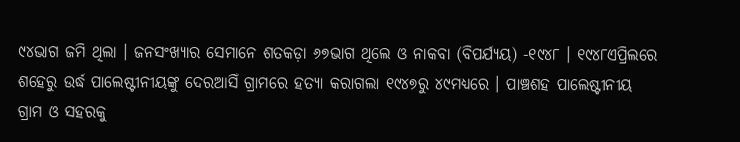୯୪ଭାଗ ଜମି ଥିଲା । ଜନସଂଖ୍ୟାର ସେମାନେ ଶତକଡ଼ା ୬୭ଭାଗ ଥିଲେ ଓ ନାକବା (ବିପର୍ଯ୍ୟୟ) -୧୯୪୮ । ୧୯୪୮ଏପ୍ରିଲରେ ଶହେରୁ ଉର୍ଦ୍ଧ ପାଲେଷ୍ଟୀନୀୟଙ୍କୁ ଦେରଆସିଁ ଗ୍ରାମରେ ହତ୍ୟା କରାଗଲା ୧୯୪୭ରୁ ୪୯ମଧ୍ୟରେ । ପାଞ୍ଚଶହ ପାଲେଷ୍ଟୀନୀୟ ଗ୍ରାମ ଓ ସହରକୁ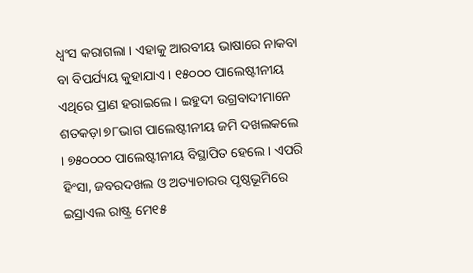ଧ୍ୱଂସ କରାଗଲା । ଏହାକୁ ଆରବୀୟ ଭାଷାରେ ନାକବା ବା ବିପର୍ଯ୍ୟୟ କୁହାଯାଏ । ୧୫୦୦୦ ପାଲେଷ୍ଟୀନୀୟ ଏଥିରେ ପ୍ରାଣ ହରାଇଲେ । ଇହୁଦୀ ଉଗ୍ରବାଦୀମାନେ ଶତକଡ଼ା ୭୮ଭାଗ ପାଲେଷ୍ଟୀନୀୟ ଜମି ଦଖଲକଲେ । ୭୫୦୦୦୦ ପାଲେଷ୍ଟୀନୀୟ ବିସ୍ଥାପିତ ହେଲେ । ଏପରି ହିଂସା, ଜବରଦଖଲ ଓ ଅତ୍ୟାଚାରର ପୃଷ୍ଠଭୂମିରେ ଇସ୍ରାଏଲ ରାଷ୍ଟ୍ର ମେ୧୫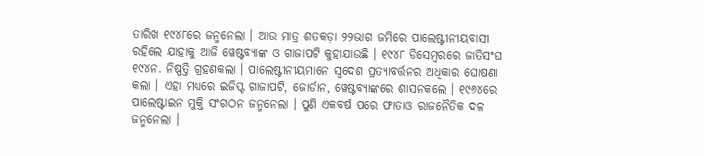ତାରିଖ ୧୯୪୮ରେ ଜନ୍ମନେଲା । ଆଉ ମାତ୍ର ଶତକଡ଼ା ୨୨ଭାଗ ଜମିରେ ପାଲେଷ୍ଟୀନୀୟବାସୀ ରହିଲେ ଯାହାକୁ ଆଜି ୱେଷ୍ଟବ୍ୟାଙ୍କ ଓ ଗାଜାପଟି କୁହାଯାଉଛି । ୧୯୪୮ ଡିସେମ୍ବରରେ ଜାତିସଂଘ ୧୯୪ନ. ନିଷ୍ପତ୍ତି ଗ୍ରହଣକଲା । ପାଲେଷ୍ଟୀନୀୟମାନେ ସ୍ୱଦେଶ ପ୍ରତ୍ୟାବର୍ତ୍ତନର ଅଧିକାର ଘୋଷଣା କଲା । ଏହା ମଧ୍ୟରେ ଇଜିପ୍ଟ ଗାଜାପଟି, ଜୋର୍ଡାନ, ୱେଷ୍ଟବ୍ୟାଙ୍କରେ ଶାସନକଲେ । ୧୯୬୪ରେ ପାଲେଷ୍ଟାଇନ ମୁକ୍ତି ସଂଗଠନ ଜନ୍ମନେଲା । ପୁଣି ଏକବର୍ଷ ପରେ ଫାତାଓ ରାଜନୈତିକ ଦଳ ଜନ୍ମନେଲା ।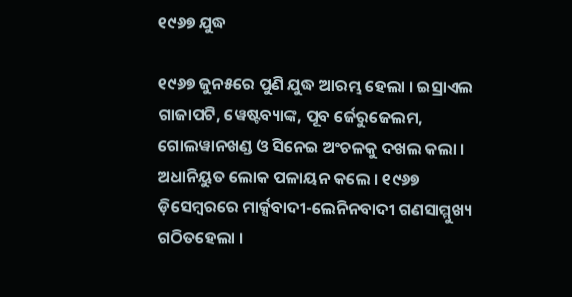୧୯୬୭ ଯୁଦ୍ଧ

୧୯୬୭ ଜୁନ୫ରେ ପୁଣି ଯୁଦ୍ଧ ଆରମ୍ଭ ହେଲା । ଇସ୍ରାଏଲ ଗାଜାପଟି, ୱେଷ୍ଟବ୍ୟାଙ୍କ, ପୂବ ର୍ଜେରୁଜେଲମ, ଗୋଲୱାନଖଣ୍ଡ ଓ ସିନେଇ ଅଂଚଳକୁ ଦଖଲ କଲା । ଅଧାନିୟୁତ ଲୋକ ପଳାୟନ କଲେ । ୧୯୬୭ ଡ଼ିସେମ୍ବରରେ ମାର୍କ୍ସବାଦୀ-ଲେନିନବାଦୀ ଗଣସାମ୍ମୁଖ୍ୟ ଗଠିତହେଲା ।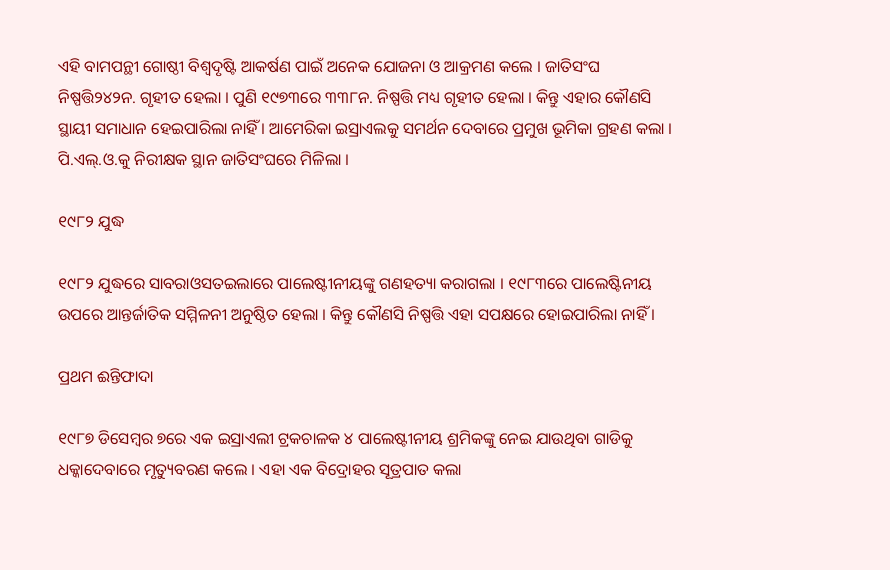ଏହି ବାମପନ୍ଥୀ ଗୋଷ୍ଠୀ ବିଶ୍ୱଦୃଷ୍ଟି ଆକର୍ଷଣ ପାଇଁ ଅନେକ ଯୋଜନା ଓ ଆକ୍ରମଣ କଲେ । ଜାତିସଂଘ ନିଷ୍ପତ୍ତି୨୪୨ନ. ଗୃହୀତ ହେଲା । ପୁଣି ୧୯୭୩ରେ ୩୩୮ନ. ନିଷ୍ପତ୍ତି ମଧ୍ୟ ଗୃହୀତ ହେଲା । କିନ୍ତୁ ଏହାର କୌଣସି ସ୍ଥାୟୀ ସମାଧାନ ହେଇପାରିଲା ନାହିଁ । ଆମେରିକା ଇସ୍ରାଏଲକୁ ସମର୍ଥନ ଦେବାରେ ପ୍ରମୁଖ ଭୂମିକା ଗ୍ରହଣ କଲା । ପି.ଏଲ୍.ଓ.କୁ ନିରୀକ୍ଷକ ସ୍ଥାନ ଜାତିସଂଘରେ ମିଳିଲା ।

୧୯୮୨ ଯୁଦ୍ଧ

୧୯୮୨ ଯୁଦ୍ଧରେ ସାବରାଓସତଇଲାରେ ପାଲେଷ୍ଟୀନୀୟଙ୍କୁ ଗଣହତ୍ୟା କରାଗଲା । ୧୯୮୩ରେ ପାଲେଷ୍ଟିନୀୟ ଉପରେ ଆନ୍ତର୍ଜାତିକ ସମ୍ମିଳନୀ ଅନୁଷ୍ଠିତ ହେଲା । କିନ୍ତୁ କୌଣସି ନିଷ୍ପତ୍ତି ଏହା ସପକ୍ଷରେ ହୋଇପାରିଲା ନାହିଁ ।

ପ୍ରଥମ ଈନ୍ତିଫାଦା

୧୯୮୭ ଡିସେମ୍ବର ୭ରେ ଏକ ଇସ୍ରାଏଲୀ ଟ୍ରକଚାଳକ ୪ ପାଲେଷ୍ଟୀନୀୟ ଶ୍ରମିକଙ୍କୁ ନେଇ ଯାଉଥିବା ଗାଡିକୁ ଧକ୍କାଦେବାରେ ମୃତ୍ୟୁବରଣ କଲେ । ଏହା ଏକ ବିଦ୍ରୋହର ସୂତ୍ରପାତ କଲା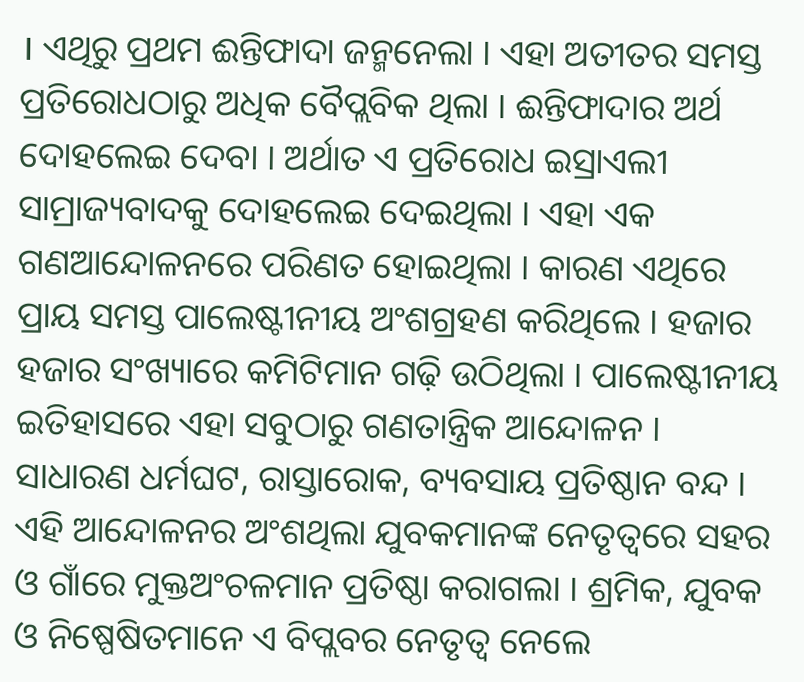। ଏଥିରୁ ପ୍ରଥମ ଈନ୍ତିଫାଦା ଜନ୍ମନେଲା । ଏହା ଅତୀତର ସମସ୍ତ ପ୍ରତିରୋଧଠାରୁ ଅଧିକ ବୈପ୍ଲବିକ ଥିଲା । ଈନ୍ତିଫାଦାର ଅର୍ଥ ଦୋହଲେଇ ଦେବା । ଅର୍ଥାତ ଏ ପ୍ରତିରୋଧ ଇସ୍ରାଏଲୀ ସାମ୍ରାଜ୍ୟବାଦକୁ ଦୋହଲେଇ ଦେଇଥିଲା । ଏହା ଏକ ଗଣଆନ୍ଦୋଳନରେ ପରିଣତ ହୋଇଥିଲା । କାରଣ ଏଥିରେ ପ୍ରାୟ ସମସ୍ତ ପାଲେଷ୍ଟୀନୀୟ ଅଂଶଗ୍ରହଣ କରିଥିଲେ । ହଜାର ହଜାର ସଂଖ୍ୟାରେ କମିଟିମାନ ଗଢ଼ି ଉଠିଥିଲା । ପାଲେଷ୍ଟୀନୀୟ ଇତିହାସରେ ଏହା ସବୁଠାରୁ ଗଣତାନ୍ତ୍ରିକ ଆନ୍ଦୋଳନ । ସାଧାରଣ ଧର୍ମଘଟ, ରାସ୍ତାରୋକ, ବ୍ୟବସାୟ ପ୍ରତିଷ୍ଠାନ ବନ୍ଦ । ଏହି ଆନ୍ଦୋଳନର ଅଂଶଥିଲା ଯୁବକମାନଙ୍କ ନେତୃତ୍ୱରେ ସହର ଓ ଗାଁରେ ମୁକ୍ତଅଂଚଳମାନ ପ୍ରତିଷ୍ଠା କରାଗଲା । ଶ୍ରମିକ, ଯୁବକ ଓ ନିଷ୍ପେଷିତମାନେ ଏ ବିପ୍ଲବର ନେତୃତ୍ୱ ନେଲେ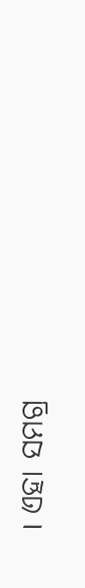। ଏହା ସମଗ୍ର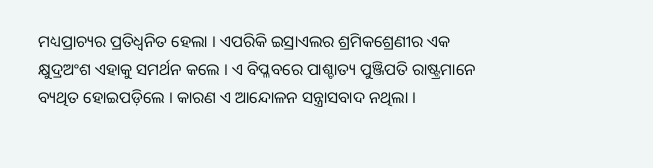ମଧ୍ୟପ୍ରାଚ୍ୟର ପ୍ରତିଧ୍ୱନିତ ହେଲା । ଏପରିକି ଇସ୍ରାଏଲର ଶ୍ରମିକଶ୍ରେଣୀର ଏକ କ୍ଷୁଦ୍ରଅଂଶ ଏହାକୁ ସମର୍ଥନ କଲେ । ଏ ବିପ୍ଳବରେ ପାଶ୍ଚାତ୍ୟ ପୁଞ୍ଜିପତି ରାଷ୍ଟ୍ରମାନେ ବ୍ୟଥିତ ହୋଇପଡ଼ିଲେ । କାରଣ ଏ ଆନ୍ଦୋଳନ ସନ୍ତ୍ରାସବାଦ ନଥିଲା ।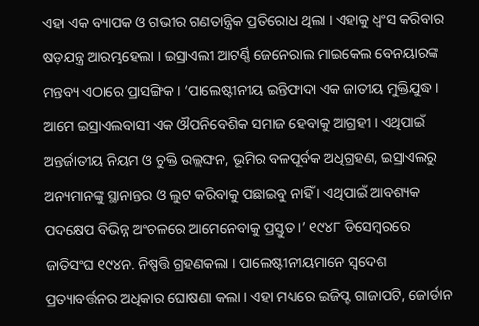ଏହା ଏକ ବ୍ୟାପକ ଓ ଗଭୀର ଗଣତାନ୍ତ୍ରିକ ପ୍ରତିରୋଧ ଥିଲା । ଏହାକୁ ଧ୍ୱଂସ କରିବାର ଷଡ଼ଯନ୍ତ୍ର ଆରମ୍ଭହେଲା । ଇସ୍ରାଏଲୀ ଆଟର୍ଣ୍ଣି ଜେନେରାଲ ମାଇକେଲ ବେନୟାରଙ୍କ ମନ୍ତବ୍ୟ ଏଠାରେ ପ୍ରାସଙ୍ଗିକ । ‘ପାଲେଷ୍ଟୀନୀୟ ଇନ୍ତିଫାଦା ଏକ ଜାତୀୟ ମୁକ୍ତିଯୁଦ୍ଧ । ଆମେ ଇସ୍ରାଏଲବାସୀ ଏକ ଔପନିବେଶିକ ସମାଜ ହେବାକୁ ଆଗ୍ରହୀ । ଏଥିପାଇଁ ଅନ୍ତର୍ଜାତୀୟ ନିୟମ ଓ ଚୁକ୍ତି ଉଲ୍ଲଙ୍ଘନ, ଭୂମିର ବଳପୂର୍ବକ ଅଧିଗ୍ରହଣ, ଇସ୍ରାଏଲରୁ ଅନ୍ୟମାନଙ୍କୁ ସ୍ଥାନାନ୍ତର ଓ ଲୁଟ କରିବାକୁ ପଛାଇବୁ ନାହିଁ । ଏଥିପାଇଁ ଆବଶ୍ୟକ ପଦକ୍ଷେପ ବିଭିନ୍ନ ଅଂଚଳରେ ଆମେନେବାକୁ ପ୍ରସ୍ତୁତ ।’ ୧୯୪୮ ଡିସେମ୍ବରରେ ଜାତିସଂଘ ୧୯୪ନ. ନିଷ୍ପତ୍ତି ଗ୍ରହଣକଲା । ପାଲେଷ୍ଟୀନୀୟମାନେ ସ୍ୱଦେଶ ପ୍ରତ୍ୟାବର୍ତ୍ତନର ଅଧିକାର ଘୋଷଣା କଲା । ଏହା ମଧ୍ୟରେ ଇଜିପ୍ଟ ଗାଜାପଟି, ଜୋର୍ଡାନ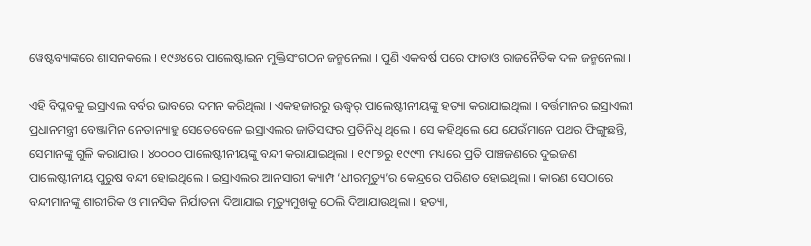ୱେଷ୍ଟବ୍ୟାଙ୍କରେ ଶାସନକଲେ । ୧୯୬୪ରେ ପାଲେଷ୍ଟାଇନ ମୁକ୍ତିସଂଗଠନ ଜନ୍ମନେଲା । ପୁଣି ଏକବର୍ଷ ପରେ ଫାତାଓ ରାଜନୈତିକ ଦଳ ଜନ୍ମନେଲା ।

ଏହି ବିପ୍ଳବକୁ ଇସ୍ରାଏଲ ବର୍ବର ଭାବରେ ଦମନ କରିଥିଲା । ଏକହଜାରରୁ ଊଦ୍ଧ୍ୱର୍ ପାଲେଷ୍ଟୀନୀୟଙ୍କୁ ହତ୍ୟା କରାଯାଇଥିଲା । ବର୍ତ୍ତମାନର ଇସ୍ରାଏଲୀ ପ୍ରଧାନମନ୍ତ୍ରୀ ବେଞ୍ଜାମିନ ନେତାନ୍ୟାହୁ ସେତେବେଳେ ଇସ୍ରାଏଲର ଜାତିସଙ୍ଘର ପ୍ରତିନିଧି ଥିଲେ । ସେ କହିଥିଲେ ଯେ ଯେଉଁମାନେ ପଥର ଫିଙ୍ଗୁଛନ୍ତି, ସେମାନଙ୍କୁ ଗୁଳି କରାଯାଉ । ୪୦୦୦୦ ପାଲେଷ୍ଟୀନୀୟଙ୍କୁ ବନ୍ଦୀ କରାଯାଇଥିଲା । ୧୯୮୭ରୁ ୧୯୯୩ ମଧ୍ୟରେ ପ୍ରତି ପାଞ୍ଚଜଣରେ ଦୁଇଜଣ ପାଲେଷ୍ଟୀନୀୟ ପୁରୁଷ ବନ୍ଦୀ ହୋଇଥିଲେ । ଇସ୍ରାଏଲର ଆନସାରୀ କ୍ୟାମ୍ପ ‘ଧୀରମୃତ୍ୟୁ’ର କେନ୍ଦ୍ରରେ ପରିଣତ ହୋଇଥିଲା । କାରଣ ସେଠାରେ ବନ୍ଦୀମାନଙ୍କୁ ଶାରୀରିକ ଓ ମାନସିକ ନିର୍ଯାତନା ଦିଆଯାଇ ମୃତ୍ୟୁମୁଖକୁ ଠେଲି ଦିଆଯାଉଥିଲା । ହତ୍ୟା,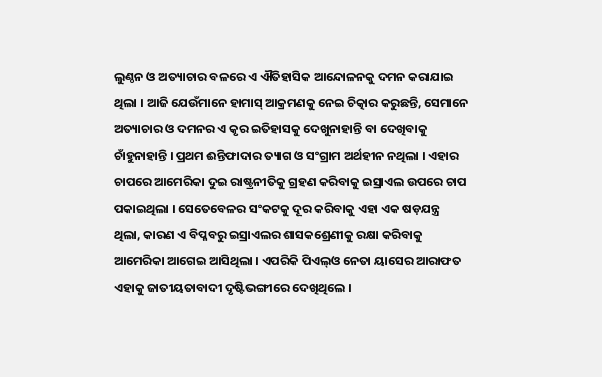ଲୁଣ୍ଠନ ଓ ଅତ୍ୟାଚାର ବଳରେ ଏ ଐତିହାସିକ ଆନ୍ଦୋଳନକୁ ଦମନ କରାଯାଇ ଥିଲା । ଆଜି ଯେଉଁମାନେ ହାମାସ୍ ଆକ୍ରମଣକୁ ନେଇ ଚିତ୍କାର କରୁଛନ୍ତି, ସେମାନେ ଅତ୍ୟାଚାର ଓ ଦମନର ଏ କୃର ଇତିହାସକୁ ଦେଖୁନାହାନ୍ତି ବା ଦେଖିବାକୁ ଚାଁହୁନାହାନ୍ତି । ପ୍ରଥମ ଈନ୍ତିଫାଦାର ତ୍ୟାଗ ଓ ସଂଗ୍ରାମ ଅର୍ଥହୀନ ନଥିଲା । ଏହାର ଚାପରେ ଆମେରିକା ଦୁଇ ରାଷ୍ଟ୍ରନୀତିକୁ ଗ୍ରହଣ କରିବାକୁ ଇସ୍ରାଏଲ ଉପରେ ଚାପ ପକାଇଥିଲା । ସେତେବେଳର ସଂକଟକୁ ଦୂର କରିବାକୁ ଏହା ଏକ ଷଡ଼ଯନ୍ତ୍ର ଥିଲା, କାରଣ ଏ ବିପ୍ଳବରୁ ଇସ୍ରାଏଲର ଶାସକଶ୍ରେଣୀକୁ ରକ୍ଷା କରିବାକୁ ଆମେରିକା ଆଗେଇ ଆସିଥିଲା । ଏପରିକି ପିଏଲ୍ଓ ନେତା ୟାସେର ଆରାଫତ ଏହାକୁ ଜାତୀୟତାବାଦୀ ଦୃଷ୍ଟିଭଙ୍ଗୀରେ ଦେଖିଥିଲେ ।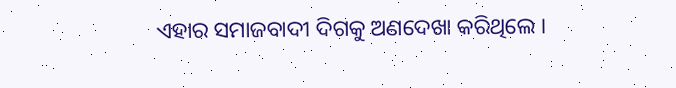ଏହାର ସମାଜବାଦୀ ଦିଗକୁ ଅଣଦେଖା କରିଥିଲେ ।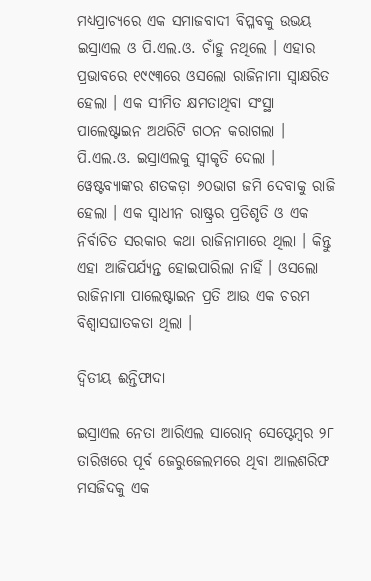ମଧ୍ୟପ୍ରାଚ୍ୟରେ ଏକ ସମାଜବାଦୀ ବିପ୍ଳବକୁ ଉଭୟ ଇସ୍ରାଏଲ ଓ ପି.ଏଲ.ଓ. ଚାଁହୁ ନଥିଲେ । ଏହାର ପ୍ରଭାବରେ ୧୯୯୩ରେ ଓସଲୋ ରାଜିନାମା ସ୍ୱାକ୍ଷରିତ ହେଲା । ଏକ ସୀମିତ କ୍ଷମତାଥିବା ସଂସ୍ଥା ପାଲେଷ୍ଟାଇନ ଅଥରିଟି ଗଠନ କରାଗଲା । ପି.ଏଲ.ଓ. ଇସ୍ରାଏଲକୁ ସ୍ୱୀକୃତି ଦେଲା । ୱେଷ୍ଟବ୍ୟାଙ୍କର ଶତକଡ଼ା ୬୦ଭାଗ ଜମି ଦେବାକୁ ରାଜି ହେଲା । ଏକ ସ୍ୱାଧୀନ ରାଷ୍ଟ୍ରର ପ୍ରତିଶୃତି ଓ ଏକ ନିର୍ବାଚିତ ସରକାର କଥା ରାଜିନାମାରେ ଥିଲା । କିନ୍ତୁ ଏହା ଆଜିପର୍ଯ୍ୟନ୍ତ ହୋଇପାରିଲା ନାହିଁ । ଓସଲୋ ରାଜିନାମା ପାଲେଷ୍ଟାଇନ ପ୍ରତି ଆଉ ଏକ ଚରମ ବିଶ୍ୱାସଘାତକତା ଥିଲା ।

ଦ୍ୱିତୀୟ ଈନ୍ତିଫାଦା

ଇସ୍ରାଏଲ ନେତା ଆରିଏଲ ସାରୋନ୍ ସେପ୍ଟେମ୍ବର ୨୮ ତାରିଖରେ ପୂର୍ବ ଜେରୁଜେଲମରେ ଥିବା ଆଲଶରିଫ ମସଜିଦକୁ ଏକ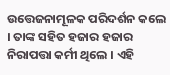ଉତ୍ତେଜନାମୂଳକ ପରିଦର୍ଶନ କଲେ । ତାଙ୍କ ସହିତ ହଜାର ହଜାର ନିରାପତ୍ତା କର୍ମୀ ଥିଲେ । ଏହି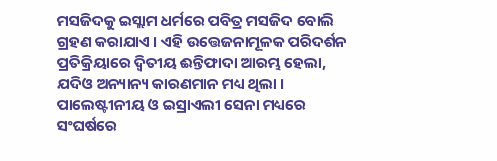ମସଜିଦକୁ ଇସ୍ଲାମ ଧର୍ମରେ ପବିତ୍ର ମସଜିଦ ବୋଲି ଗ୍ରହଣ କରାଯାଏ । ଏହି ଉତ୍ତେଜନାମୂଳକ ପରିଦର୍ଶନ ପ୍ରତିକ୍ରିୟାରେ ଦ୍ୱିତୀୟ ଈନ୍ତିଫାଦା ଆରମ୍ଭ ହେଲା, ଯଦିଓ ଅନ୍ୟାନ୍ୟ କାରଣମାନ ମଧ୍ୟ ଥିଲା । ପାଲେଷ୍ଟୀନୀୟ ଓ ଇସ୍ରାଏଲୀ ସେନା ମଧ୍ୟରେ ସଂଘର୍ଷରେ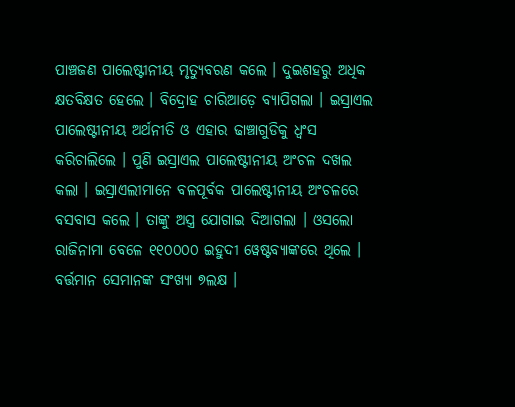ପାଞ୍ଚଜଣ ପାଲେଷ୍ଟୀନୀୟ ମୃତ୍ୟୁବରଣ କଲେ । ଦୁଇଶହରୁ ଅଧିକ କ୍ଷତବିକ୍ଷତ ହେଲେ । ବିଦ୍ରୋହ ଚାରିଆଡ଼େ ବ୍ୟାପିଗଲା । ଇସ୍ରାଏଲ ପାଲେଷ୍ଟୀନୀୟ ଅର୍ଥନୀତି ଓ ଏହାର ଢାଞ୍ଚାଗୁଡିକୁ ଧ୍ୱଂସ କରିଚାଲିଲେ । ପୁଣି ଇସ୍ରାଏଲ ପାଲେଷ୍ଟୀନୀୟ ଅଂଚଳ ଦଖଲ କଲା । ଇସ୍ରାଏଲୀମାନେ ବଳପୂର୍ବକ ପାଲେଷ୍ଟୀନୀୟ ଅଂଚଳରେ ବସବାସ କଲେ । ତାଙ୍କୁ ଅସ୍ତ୍ର ଯୋଗାଇ ଦିଆଗଲା । ଓସଲୋ ରାଜିନାମା ବେଳେ ୧୧୦୦୦୦ ଇହୁଦୀ ୱେଷ୍ଟବ୍ୟାଙ୍କରେ ଥିଲେ । ବର୍ତ୍ତମାନ ସେମାନଙ୍କ ସଂଖ୍ୟା ୭ଲକ୍ଷ ।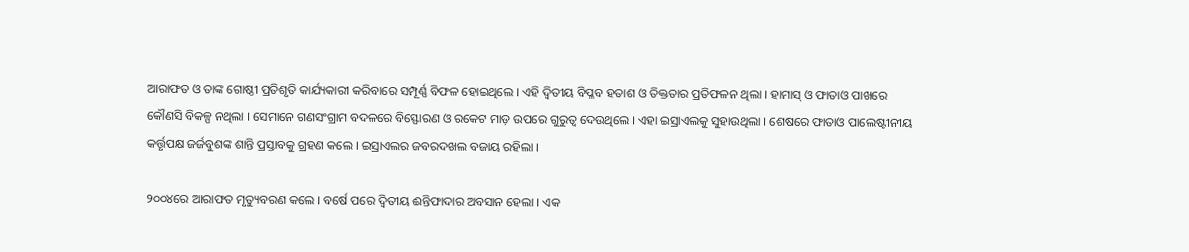ଆରାଫତ ଓ ତାଙ୍କ ଗୋଷ୍ଠୀ ପ୍ରତିଶୃତି କାର୍ଯ୍ୟକାରୀ କରିବାରେ ସମ୍ପୂର୍ଣ୍ଣ ବିଫଳ ହୋଇଥିଲେ । ଏହି ଦ୍ୱିତୀୟ ବିପ୍ଳବ ହତାଶ ଓ ତିକ୍ତତାର ପ୍ରତିଫଳନ ଥିଲା । ହାମାସ୍ ଓ ଫାତାଓ ପାଖରେ କୌଣସି ବିକଳ୍ପ ନଥିଲା । ସେମାନେ ଗଣସଂଗ୍ରାମ ବଦଳରେ ବିସ୍ଫୋରଣ ଓ ରକେଟ ମାଡ଼ ଉପରେ ଗୁରୁତ୍ୱ ଦେଉଥିଲେ । ଏହା ଇସ୍ରାଏଲକୁ ସୁହାଉଥିଲା । ଶେଷରେ ଫାତାଓ ପାଲେଷ୍ଟୀନୀୟ କର୍ତ୍ତୃପକ୍ଷ ଜର୍ଜବୁଶଙ୍କ ଶାନ୍ତି ପ୍ରସ୍ତାବକୁ ଗ୍ରହଣ କଲେ । ଇସ୍ରାଏଲର ଜବରଦଖଲ ବଜାୟ ରହିଲା ।

୨୦୦୪ରେ ଆରାଫତ ମୃତ୍ୟୁବରଣ କଲେ । ବର୍ଷେ ପରେ ଦ୍ୱିତୀୟ ଈନ୍ତିଫାଦାର ଅବସାନ ହେଲା । ଏକ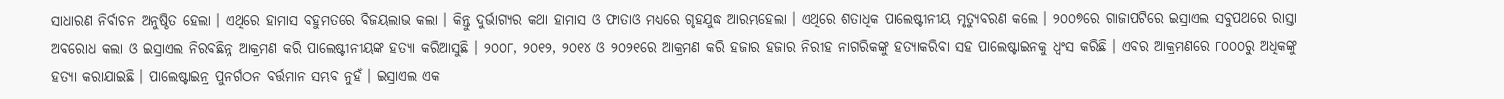ସାଧାରଣ ନିର୍ବାଚନ ଅନୁଷ୍ଠିତ ହେଲା । ଏଥିରେ ହାମାସ ବହୁମତରେ ବିଜୟଲାଭ କଲା । କିନ୍ତୁ ଦୁର୍ଭାଗ୍ୟର କଥା ହାମାସ ଓ ଫାତାଓ ମଧ୍ୟରେ ଗୃହଯୁଦ୍ଧ ଆରମ୍ଭହେଲା । ଏଥିରେ ଶତାଧିକ ପାଲେଷ୍ଟୀନୀୟ ମୃତ୍ୟୁବରଣ କଲେ । ୨୦୦୭ରେ ଗାଜାପଟିରେ ଇସ୍ରାଏଲ ସବୁପଥରେ ରାସ୍ତା ଅବରୋଧ କଲା ଓ ଇସ୍ରାଏଲ ନିରବଛିନ୍ନ ଆକ୍ରମଣ କରି ପାଲେଷ୍ଟୀନୀୟଙ୍କ ହତ୍ୟା କରିଆସୁଛି । ୨୦୦୮, ୨୦୧୨, ୨୦୧୪ ଓ ୨୦୨୧ରେ ଆକ୍ରମଣ କରି ହଜାର ହଜାର ନିରୀହ ନାଗରିକଙ୍କୁ ହତ୍ୟାକରିବା ସହ ପାଲେଷ୍ଟାଇନକୁ ଧ୍ୱଂସ କରିଛି । ଏବର ଆକ୍ରମଣରେ ୮୦୦୦ରୁ ଅଧିକଙ୍କୁ ହତ୍ୟା କରାଯାଇଛି । ପାଲେଷ୍ଟାଇନ୍ର ପୁନର୍ଗଠନ ବର୍ତ୍ତମାନ ସମ୍ଭବ ନୁହଁ । ଇସ୍ରାଏଲ ଏକ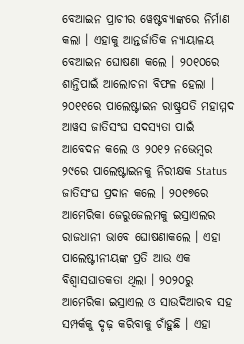ବେଆଇନ ପ୍ରାଚୀର ୱେଷ୍ଟବ୍ୟାଙ୍କରେ ନିର୍ମାଣ କଲା । ଏହାକୁ ଆନ୍ତର୍ଜାତିକ ନ୍ୟାୟାଳୟ ବେଆଇନ ଘୋଷଣା କଲେ । ୨୦୧୦ରେ ଶାନ୍ତିପାଇଁ ଆଲୋଚନା ବିଫଳ ହେଲା । ୨୦୧୧ରେ ପାଲେଷ୍ଟାଇନ ରାଷ୍ଟ୍ରପତି ମହାମ୍ମଦ ଆୱସ ଜାତିସଂଘ ସଦସ୍ୟତା ପାଇଁ ଆବେଦନ କଲେ ଓ ୨୦୧୨ ନଭେମ୍ବର ୨୯ରେ ପାଲେଷ୍ଟାଇନକୁ ନିରୀକ୍ଷକ Status ଜାତିସଂଘ ପ୍ରଦାନ କଲେ । ୨୦୧୭ରେ ଆମେରିକା ଜେରୁଜେଲମକୁ ଇସ୍ରାଏଲର ରାଜଧାନୀ ଭାବେ ଘୋଷଣାକଲେ । ଏହା ପାଲେଷ୍ଟୀନୀୟଙ୍କ ପ୍ରତି ଆଉ ଏକ ବିଶ୍ୱାସଘାତକତା ଥିଲା । ୨୦୨୦ରୁ ଆମେରିକା ଇସ୍ରାଏଲ ଓ ସାଉଦିଆରବ ସହ ସମ୍ପର୍କକୁ ଦୃଢ଼ କରିବାକୁ ଚାଁହୁଛି । ଏହା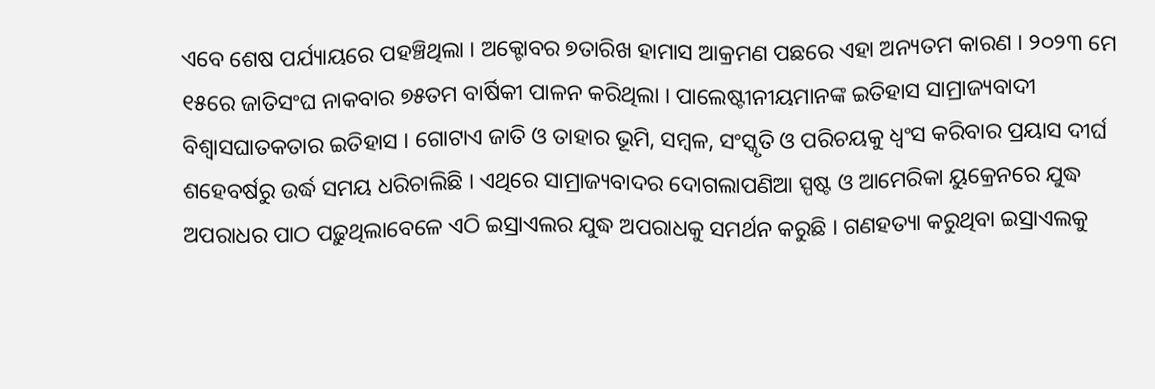ଏବେ ଶେଷ ପର୍ଯ୍ୟାୟରେ ପହଞ୍ଚିଥିଲା । ଅକ୍ଟୋବର ୭ତାରିଖ ହାମାସ ଆକ୍ରମଣ ପଛରେ ଏହା ଅନ୍ୟତମ କାରଣ । ୨୦୨୩ ମେ ୧୫ରେ ଜାତିସଂଘ ନାକବାର ୭୫ତମ ବାର୍ଷିକୀ ପାଳନ କରିଥିଲା । ପାଲେଷ୍ଟୀନୀୟମାନଙ୍କ ଇତିହାସ ସାମ୍ରାଜ୍ୟବାଦୀ ବିଶ୍ୱାସଘାତକତାର ଇତିହାସ । ଗୋଟାଏ ଜାତି ଓ ତାହାର ଭୂମି, ସମ୍ବଳ, ସଂସ୍କୃତି ଓ ପରିଚୟକୁ ଧ୍ୱଂସ କରିବାର ପ୍ରୟାସ ଦୀର୍ଘ ଶହେବର୍ଷରୁ ଉର୍ଦ୍ଧ ସମୟ ଧରିଚାଲିଛି । ଏଥିରେ ସାମ୍ରାଜ୍ୟବାଦର ଦୋଗଲାପଣିଆ ସ୍ପଷ୍ଟ ଓ ଆମେରିକା ୟୁକ୍ରେନରେ ଯୁଦ୍ଧ ଅପରାଧର ପାଠ ପଢ଼ୁଥିଲାବେଳେ ଏଠି ଇସ୍ରାଏଲର ଯୁଦ୍ଧ ଅପରାଧକୁ ସମର୍ଥନ କରୁଛି । ଗଣହତ୍ୟା କରୁଥିବା ଇସ୍ରାଏଲକୁ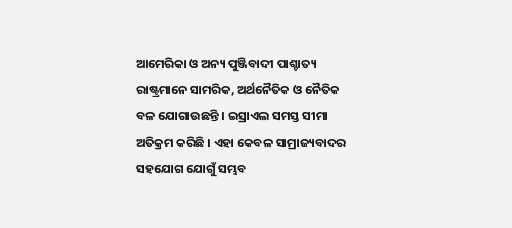ଆମେରିକା ଓ ଅନ୍ୟ ପୁଞ୍ଜିବାଦୀ ପାଶ୍ଚାତ୍ୟ ରାଷ୍ଟ୍ରମାନେ ସାମରିକ, ଅର୍ଥନୈତିକ ଓ ନୈତିକ ବଳ ଯୋଗାଉଛନ୍ତି । ଇସ୍ରାଏଲ ସମସ୍ତ ସୀମା ଅତିକ୍ରମ କରିଛି । ଏହା କେବଳ ସାମ୍ରାଜ୍ୟବାଦର ସହଯୋଗ ଯୋଗୁଁ ସମ୍ଭବ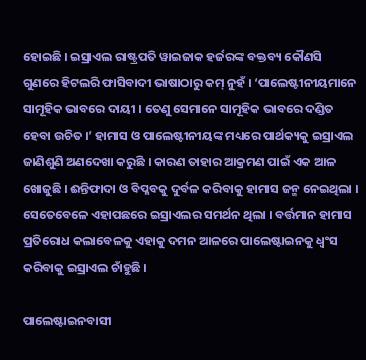ହୋଇଛି । ଇସ୍ରାଏଲ ରାଷ୍ଟ୍ରପତି ୱାଇଜାକ ହର୍ଜରଙ୍କ ବକ୍ତବ୍ୟ କୌଣସି ଗୁଣରେ ହିଟଲରି ଫାସିବାଦୀ ଭାଷାଠାରୁ କମ୍ ନୁହଁ । ‘ପାଲେଷ୍ଟୀନୀୟମାନେ ସାମୂହିକ ଭାବରେ ଦାୟୀ । ତେଣୁ ସେମାନେ ସାମୂହିକ ଭାବରେ ଦଣ୍ଡିତ ହେବା ଉଚିତ ।’ ହାମାସ ଓ ପାଲେଷ୍ଟୀନୀୟଙ୍କ ମଧ୍ୟରେ ପାର୍ଥକ୍ୟକୁ ଇସ୍ରାଏଲ ଜାଣିଶୁଣି ଅଣଦେଖା କରୁଛି । କାରଣ ତାହାର ଆକ୍ରମଣ ପାଇଁ ଏକ ଆଳ ଖୋଜୁଛି । ଈନ୍ତିଫାଦା ଓ ବିପ୍ଳବକୁ ଦୁର୍ବଳ କରିବାକୁ ହାମାସ ଜନ୍ମ ନେଇଥିଲା । ସେତେବେଳେ ଏହାପଛରେ ଇସ୍ରାଏଲର ସମର୍ଥନ ଥିଲା । ବର୍ତ୍ତମାନ ହାମାସ ପ୍ରତିରୋଧ କଲାବେଳକୁ ଏହାକୁ ଦମନ ଆଳରେ ପାଲେଷ୍ଟାଇନକୁ ଧ୍ୱଂସ କରିବାକୁ ଇସ୍ରାଏଲ ଚାଁହୁଛି ।

ପାଲେଷ୍ଟାଇନବାସୀ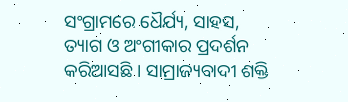ସଂଗ୍ରାମରେ ଧୈର୍ଯ୍ୟ, ସାହସ, ତ୍ୟାଗ ଓ ଅଂଗୀକାର ପ୍ରଦର୍ଶନ କରିଆସଛି । ସାମ୍ରାଜ୍ୟବାଦୀ ଶକ୍ତି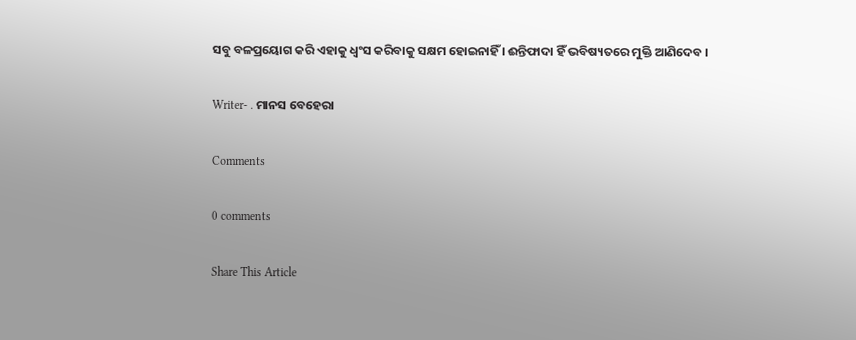ସବୁ ବଳପ୍ରୟୋଗ କରି ଏହାକୁ ଧ୍ୱଂସ କରିବାକୁ ସକ୍ଷମ ହୋଇନାହିଁ । ଈନ୍ତିଫାଦା ହିଁ ଭବିଷ୍ୟତରେ ମୁକ୍ତି ଆଣିଦେବ ।

Writer- . ମାନସ ବେହେରା

Comments

0 comments

Share This Article